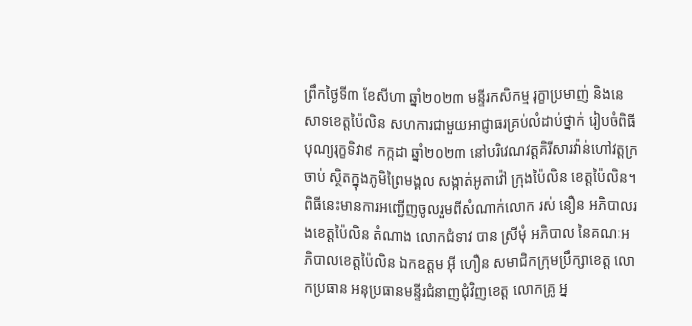ព្រឹកថ្ងៃទី៣ ខែសីហា ឆ្នាំ២០២៣ មន្ទីរកសិកម្ម រុក្ខាប្រមាញ់ និងនេសាទខេត្តប៉ៃលិន សហការជាមួយអាជ្ញាធរគ្រប់លំដាប់ថ្នាក់ រៀបចំពិធីបុណ្យរុក្ខទិវា៩ កក្កដា ឆ្នាំ២០២៣ នៅបរិវេណវត្តគិរីសារវ៉ាន់ហៅវត្តក្រចាប់ ស្ថិតក្នុងភូមិព្រៃមង្គល សង្កាត់អូតាវ៉ៅ ក្រុងប៉ៃលិន ខេត្តប៉ៃលិន។ ពិធីនេះមានការអញ្ជើញចូលរួមពីសំណាក់លោក រស់ នឿន អភិបាលរងខេត្តប៉ៃលិន តំណាង លោកជំទាវ បាន ស្រីមុំ អភិបាល នៃគណៈអភិបាលខេត្តប៉ៃលិន ឯកឧត្តម អ៊ី ហឿន សមាជិកក្រុមប្រឹក្សាខេត្ត លោកប្រធាន អនុប្រធានមន្ទីរជំនាញជុំវិញខេត្ត លោកគ្រូ អ្ន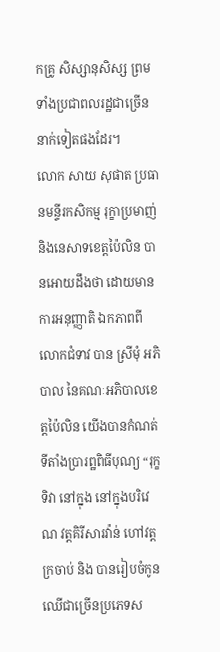កគ្រូ សិស្សានុសិស្ស ព្រមទាំងប្រជាពលរដ្ឋជាច្រើននាក់ទៀតផងដែរ។
លោក សាយ សុផាត ប្រធានមន្ទីរកសិកម្ម រុក្ខាប្រមាញ់ និងនេសាទខេត្តប៉ៃលិន បានអោយដឹងថា ដោយមានការអនុញ្ញាតិ ឯកភាពពីលោកជំទាវ បាន ស្រីមុំ អភិបាល នៃគណៈអភិបាលខេត្តប៉ៃលិន យើងបានកំណត់ទីតាំងប្រារព្ឋពិធីបុណ្យ “រុក្ខទិវា នៅក្នុង នៅក្នុងបរិវេណ វត្តគិរីសារវ៉ាន់ ហៅវត្តក្រចាប់ និង បានរៀបចំកូនឈើជាច្រើនប្រភេទស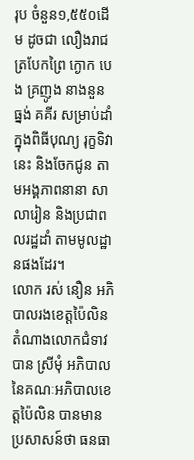រុប ចំនួន១,៥៥០ដើម ដូចជា លឿងរាជ ត្របែកព្រៃ ក្ងោក បេង គ្រញូង នាងនួន ធ្នង់ គគីរ សម្រាប់ដាំ ក្នុងពិធីបុណ្យ រុក្ខទិវា នេះ និងចែកជូន តាមអង្គភាពនានា សាលារៀន និងប្រជាពលរដ្ឋដាំ តាមមូលដ្ឋានផងដែរ។
លោក រស់ នឿន អភិបាលរងខេត្តប៉ៃលិន តំណាងលោកជំទាវ បាន ស្រីមុំ អភិបាលនៃគណៈអភិបាលខេត្តប៉ៃលិន បានមានប្រសាសន៍ថា ធនធា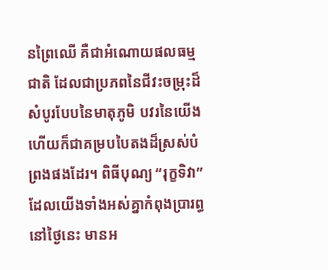នព្រៃឈើ គឺជាអំណោយផលធម្មជាតិ ដែលជាប្រភពនៃជីវះចម្រុះដ៏សំបូរបែបនៃមាតុភូមិ បវរនៃយើង ហើយក៏ជាគម្របបៃតងដ៏ស្រស់បំព្រងផងដែរ។ ពិធីបុណ្យ “រុក្ខទិវា” ដែលយើងទាំងអស់គ្នាកំពុងប្រារព្ធនៅថ្ងៃនេះ មានអ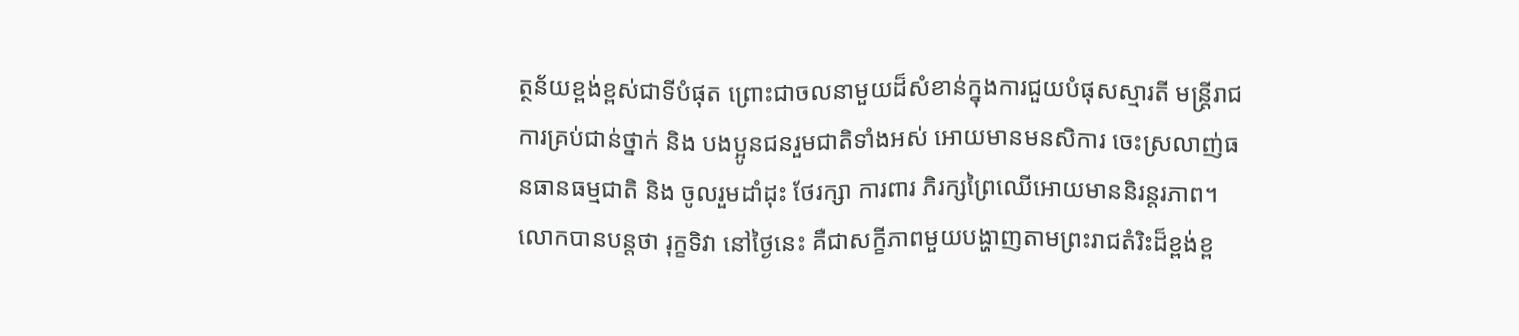ត្ថន័យខ្ពង់ខ្ពស់ជាទីបំផុត ព្រោះជាចលនាមួយដ៏សំខាន់ក្នុងការជួយបំផុសស្មារតី មន្ត្រីរាជការគ្រប់ជាន់ថ្នាក់ និង បងប្អូនជនរួមជាតិទាំងអស់ អោយមានមនសិការ ចេះស្រលាញ់ធនធានធម្មជាតិ និង ចូលរួមដាំដុះ ថែរក្សា ការពារ ភិរក្សព្រៃឈើអោយមាននិរន្តរភាព។ លោកបានបន្តថា រុក្ខទិវា នៅថ្ងៃនេះ គឺជាសក្ខីភាពមួយបង្ហាញតាមព្រះរាជតំរិះដ៏ខ្ពង់ខ្ព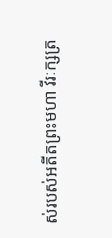ស់របស់អតីតព្រះមហា វីរៈក្សត្រ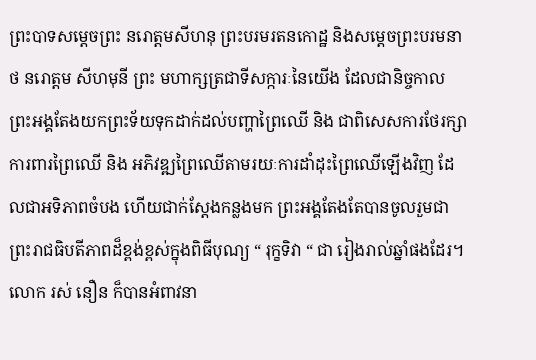ព្រះបាទសម្ដេចព្រះ នរោត្តមសីហនុ ព្រះបរមរតនកោដ្ឋ និងសម្តេចព្រះបរមនាថ នរោត្តម សីហមុនី ព្រះ មហាក្សត្រជាទីសក្ការៈនៃយើង ដែលជានិច្ចកាល ព្រះអង្គតែងយកព្រះទ័យទុកដាក់ដល់បញ្ហាព្រៃឈើ និង ជាពិសេសការថែរក្សាការពារព្រៃឈើ និង អភិវឌ្ឍព្រៃឈើតាមរយៈការដាំដុះព្រៃឈើឡើងវិញ ដែលជាអទិភាពចំបង ហើយជាក់ស្ដែងកន្លងមក ព្រះអង្គតែងតែបានចូលរួមជាព្រះរាជធិបតីភាពដ៏ខ្ពង់ខ្ពស់ក្នុងពិធីបុណ្យ “ រុក្ខទិវា “ ជា រៀងរាល់ឆ្នាំផងដែរ។លោក រស់ នឿន ក៏បានអំពាវនា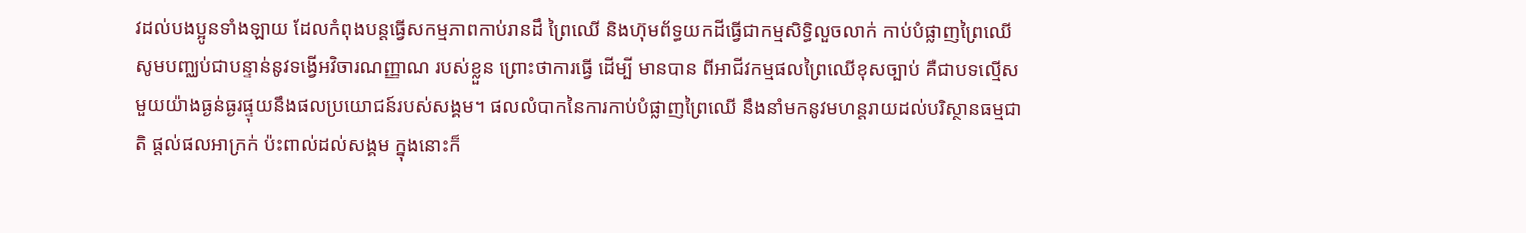វដល់បងប្អូនទាំងឡាយ ដែលកំពុងបន្តធ្វើសកម្មភាពកាប់រានដឹ ព្រៃឈើ និងហ៊ុមព័ទ្ធយកដីធ្វើជាកម្មសិទ្ធិលួចលាក់ កាប់បំផ្លាញព្រៃឈើ សូមបញ្ឈប់ជាបន្ទាន់នូវទង្វើអវិចារណញ្ញាណ របស់ខ្លួន ព្រោះថាការធ្វើ ដើម្បី មានបាន ពីអាជីវកម្មផលព្រៃឈើខុសច្បាប់ គឺជាបទល្មើសមួយយ៉ាងធ្ងន់ធ្ងរផ្ទុយនឹងផលប្រយោជន៍របស់សង្គម។ ផលលំបាកនៃការកាប់បំផ្លាញព្រៃឈើ នឹងនាំមកនូវមហន្តរាយដល់បរិស្ថានធម្មជាតិ ផ្តល់ផលអាក្រក់ ប៉ះពាល់ដល់សង្គម ក្នុងនោះក៏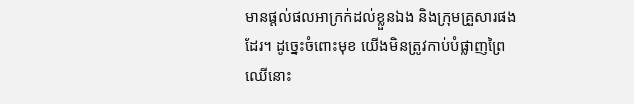មានផ្ដល់ផលអាក្រក់ដល់ខ្លួនឯង និងក្រុមគ្រួសារផងដែរ។ ដូច្នេះចំពោះមុខ យើងមិនត្រូវកាប់បំផ្លាញព្រៃឈើនោះ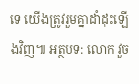ទេ យើងត្រូវរួមគ្នាដាំដុះឡើងវិញ៕ អត្ថបទ: លោក វួច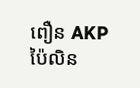ពឿន AKP ប៉ៃលិន